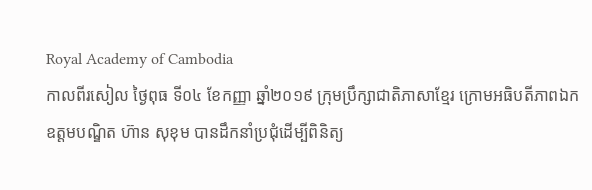Royal Academy of Cambodia
កាលពីរសៀល ថ្ងៃពុធ ទី០៤ ខែកញ្ញា ឆ្នាំ២០១៩ ក្រុមប្រឹក្សាជាតិភាសាខ្មែរ ក្រោមអធិបតីភាពឯកឧត្តមបណ្ឌិត ហ៊ាន សុខុម បានដឹកនាំប្រជុំដើម្បីពិនិត្យ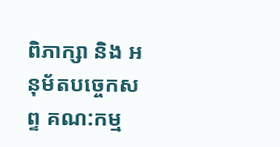ពិភាក្សា និង អនុម័តបច្ចេកសព្ទ គណ:កម្ម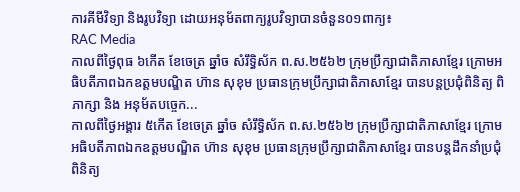ការគីមីវិទ្យា និងរូបវិទ្យា ដោយអនុម័តពាក្យរូបវិទ្យាបានចំនួន០១ពាក្យ៖
RAC Media
កាលពីថ្ងៃពុធ ៦កេីត ខែចេត្រ ឆ្នាំច សំរឹទ្ធិស័ក ព.ស.២៥៦២ ក្រុមប្រឹក្សាជាតិភាសាខ្មែរ ក្រោមអធិបតីភាពឯកឧត្តមបណ្ឌិត ហ៊ាន សុខុម ប្រធានក្រុមប្រឹក្សាជាតិភាសាខ្មែរ បានបន្តប្រជុំពិនិត្យ ពិភាក្សា និង អនុម័តបច្ចេក...
កាលពីថ្ងៃអង្គារ ៥កេីត ខែចេត្រ ឆ្នាំច សំរឹទ្ធិស័ក ព.ស.២៥៦២ ក្រុមប្រឹក្សាជាតិភាសាខ្មែរ ក្រោមអធិបតីភាពឯកឧត្តមបណ្ឌិត ហ៊ាន សុខុម ប្រធានក្រុមប្រឹក្សាជាតិភាសាខ្មែរ បានបន្តដឹកនាំប្រជុំពិនិត្យ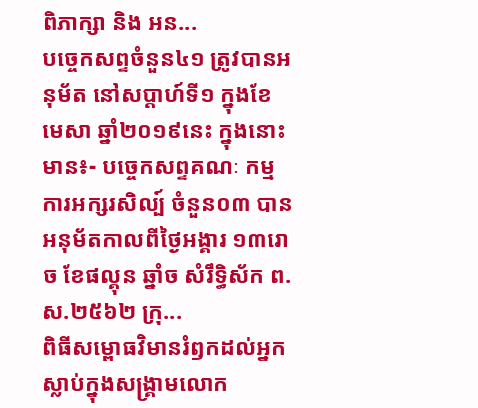ពិភាក្សា និង អន...
បច្ចេកសព្ទចំនួន៤១ ត្រូវបានអនុម័ត នៅសប្តាហ៍ទី១ ក្នុងខែមេសា ឆ្នាំ២០១៩នេះ ក្នុងនោះមាន៖- បច្ចេកសព្ទគណៈ កម្មការអក្សរសិល្ប៍ ចំនួន០៣ បានអនុម័តកាលពីថ្ងៃអង្គារ ១៣រោច ខែផល្គុន ឆ្នាំច សំរឹទ្ធិស័ក ព.ស.២៥៦២ ក្រុ...
ពិធីសម្ពោធវិមានរំឭកដល់អ្នកស្លាប់ក្នុងសង្គ្រាមលោក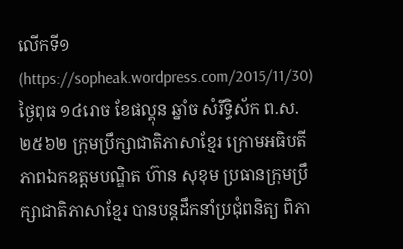លើកទី១ (https://sopheak.wordpress.com/2015/11/30)
ថ្ងៃពុធ ១៤រោច ខែផល្គុន ឆ្នាំច សំរឹទ្ធិស័ក ព.ស.២៥៦២ ក្រុមប្រឹក្សាជាតិភាសាខ្មែរ ក្រោមអធិបតីភាពឯកឧត្តមបណ្ឌិត ហ៊ាន សុខុម ប្រធានក្រុមប្រឹក្សាជាតិភាសាខ្មែរ បានបន្តដឹកនាំប្រជុំពនិត្យ ពិភា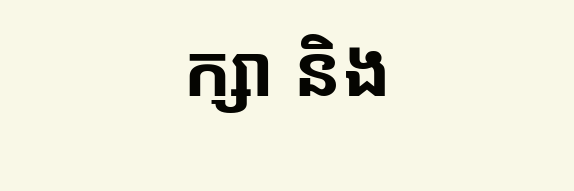ក្សា និង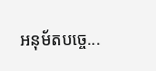អនុម័តបច្ចេ...